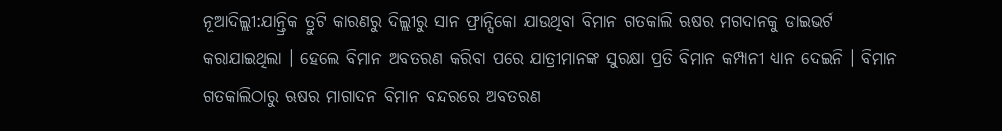ନୂଆଦିଲ୍ଲୀ:ଯାନ୍ତ୍ରିକ ତ୍ରୁଟି କାରଣରୁ ଦିଲ୍ଲୀରୁ ସାନ ଫ୍ରାନ୍ସିକୋ ଯାଉଥିବା ବିମାନ ଗତକାଲି ଋଷର ମଗଦାନକୁ ଡାଇଭର୍ଟ କରାଯାଇଥିଲା । ହେଲେ ବିମାନ ଅବତରଣ କରିବା ପରେ ଯାତ୍ରୀମାନଙ୍କ ସୁରକ୍ଷା ପ୍ରତି ବିମାନ କମ୍ପାନୀ ଧ୍ୟାନ ଦେଇନି । ବିମାନ ଗତକାଲିଠାରୁ ଋଷର ମାଗାଦନ ବିମାନ ବନ୍ଦରରେ ଅବତରଣ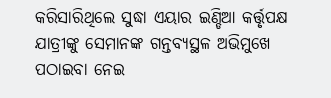କରିସାରିଥିଲେ ସୁଦ୍ଧା ଏୟାର ଇଣ୍ଡିଆ କର୍ତ୍ତୃପକ୍ଷ ଯାତ୍ରୀଙ୍କୁ ସେମାନଙ୍କ ଗନ୍ତବ୍ୟସ୍ଥଳ ଅଭିମୁଖେ ପଠାଇବା ନେଇ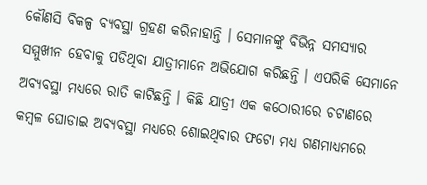କୌଣସି ବିକଳ୍ପ ବ୍ୟବସ୍ଥା ଗ୍ରହଣ କରିନାହାନ୍ତି । ସେମାନଙ୍କୁ ବିଭିନ୍ନ ସମସ୍ୟାର ସମ୍ମୁଖୀନ ହେବାକୁ ପଡିଥିବା ଯାତ୍ରୀମାନେ ଅଭିଯୋଗ କରିଛନ୍ତି । ଏପରିକି ସେମାନେ ଅବ୍ୟବସ୍ଥା ମଧ୍ୟରେ ରାତି କାଟିଛନ୍ତି । କିଛି ଯାତ୍ରୀ ଏକ କଠୋରୀରେ ଚଟାଣରେ କମ୍ବଳ ଘୋଡାଇ ଅବ୍ୟବସ୍ଥା ମଧ୍ୟରେ ଶୋଇଥିବାର ଫଟୋ ମଧ୍ୟ ଗଣମାଧ୍ୟମରେ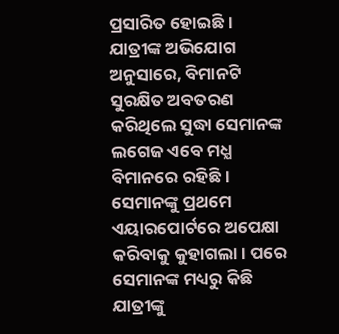ପ୍ରସାରିତ ହୋଇଛି ।
ଯାତ୍ରୀଙ୍କ ଅଭିଯୋଗ ଅନୁସାରେ, ବିମାନଟି ସୁରକ୍ଷିତ ଅବତରଣ କରିଥିଲେ ସୁଦ୍ଧା ସେମାନଙ୍କ ଲଗେଜ ଏବେ ମଧ୍ଯ ବିମାନରେ ରହିଛି । ସେମାନଙ୍କୁ ପ୍ରଥମେ ଏୟାରପୋର୍ଟରେ ଅପେକ୍ଷା କରିବାକୁ କୁହାଗଲା । ପରେ ସେମାନଙ୍କ ମଧ୍ୟରୁ କିଛି ଯାତ୍ରୀଙ୍କୁ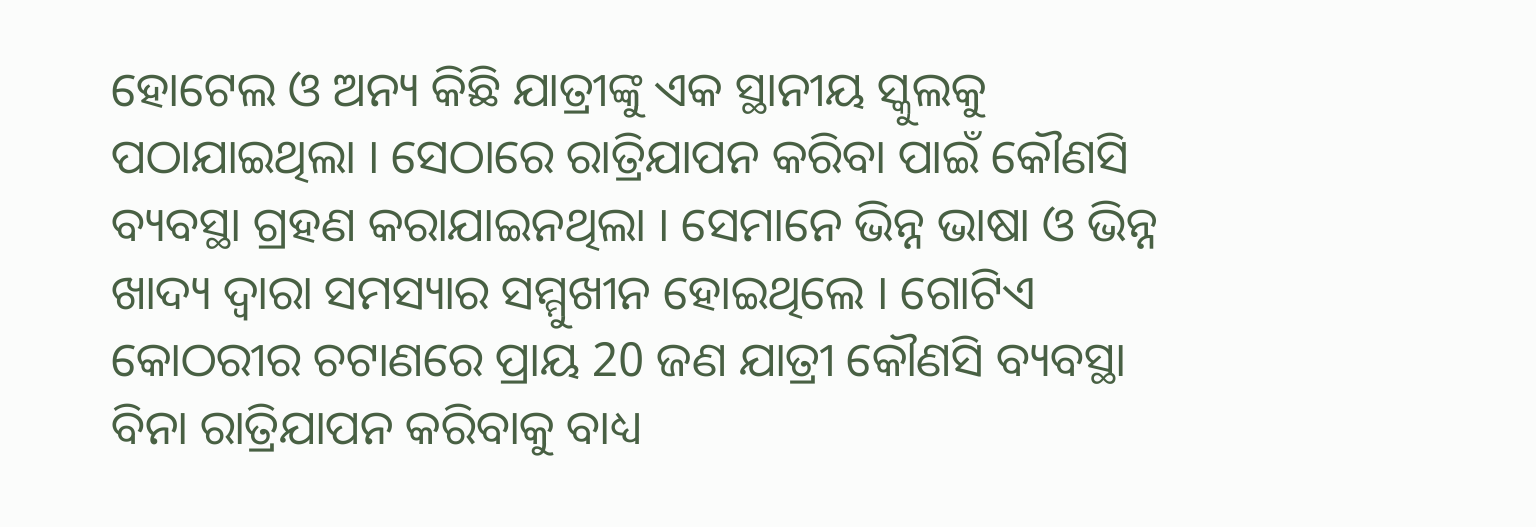ହୋଟେଲ ଓ ଅନ୍ୟ କିଛି ଯାତ୍ରୀଙ୍କୁ ଏକ ସ୍ଥାନୀୟ ସ୍କୁଲକୁ ପଠାଯାଇଥିଲା । ସେଠାରେ ରାତ୍ରିଯାପନ କରିବା ପାଇଁ କୌଣସି ବ୍ୟବସ୍ଥା ଗ୍ରହଣ କରାଯାଇନଥିଲା । ସେମାନେ ଭିନ୍ନ ଭାଷା ଓ ଭିନ୍ନ ଖାଦ୍ୟ ଦ୍ବାରା ସମସ୍ୟାର ସମ୍ମୁଖୀନ ହୋଇଥିଲେ । ଗୋଟିଏ କୋଠରୀର ଚଟାଣରେ ପ୍ରାୟ 20 ଜଣ ଯାତ୍ରୀ କୌଣସି ବ୍ୟବସ୍ଥା ବିନା ରାତ୍ରିଯାପନ କରିବାକୁ ବାଧ୍ୟ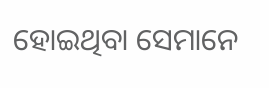ହୋଇଥିବା ସେମାନେ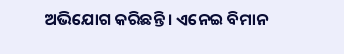ଅଭିଯୋଗ କରିଛନ୍ତି । ଏନେଇ ବିମାନ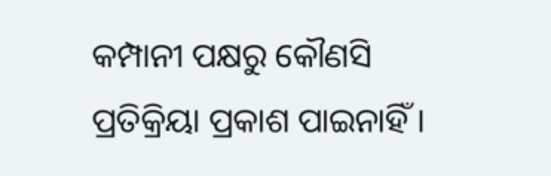କମ୍ପାନୀ ପକ୍ଷରୁ କୌଣସି ପ୍ରତିକ୍ରିୟା ପ୍ରକାଶ ପାଇନାହିଁ ।